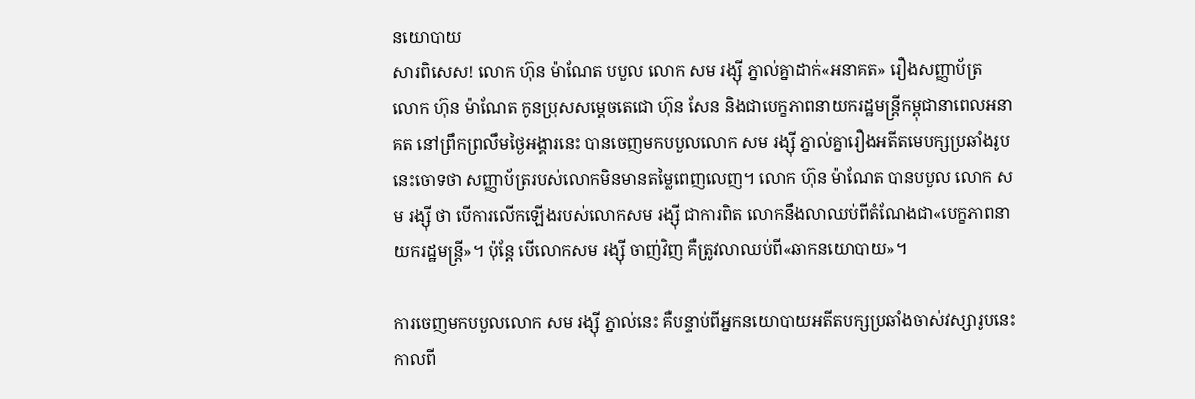នយោបាយ
សារពិសេស! លោក ហ៊ុន ម៉ាណែត បបួល លោក សម រង្ស៊ី ភ្នាល់គ្នាដាក់«អនាគត» រឿងសញ្ញាប័ត្រ
លោក ហ៊ុន ម៉ាណែត កូនប្រុសសម្តេចតេជោ ហ៊ុន សែន និងជាបេក្ខភាពនាយករដ្ឋមន្រ្តីកម្ពុជានាពេលអនាគត នៅព្រឹកព្រលឹមថ្ងៃអង្គារនេះ បានចេញមកបបួលលោក សម រង្ស៊ី ភ្នាល់គ្នារឿងអតីតមេបក្សប្រឆាំងរូបនេះចោទថា សញ្ញាប័ត្ររបស់លោកមិនមានតម្លៃពេញលេញ។ លោក ហ៊ុន ម៉ាណែត បានបបួល លោក សម រង្ស៊ី ថា បើការលើកឡើងរបស់លោកសម រង្ស៊ី ជាការពិត លោកនឹងលាឈប់ពីតំណែងជា«បេក្ខភាពនាយករដ្ឋមន្រ្តី»។ ប៉ុន្តែ បើលោកសម រង្ស៊ី ចាញ់វិញ គឺត្រូវលាឈប់ពី«ឆាកនយោបាយ»។

ការចេញមកបបួលលោក សម រង្ស៊ី ភ្នាល់នេះ គឺបន្ទាប់ពីអ្នកនយោបាយអតីតបក្សប្រឆាំងចាស់វស្សារូបនេះ កាលពី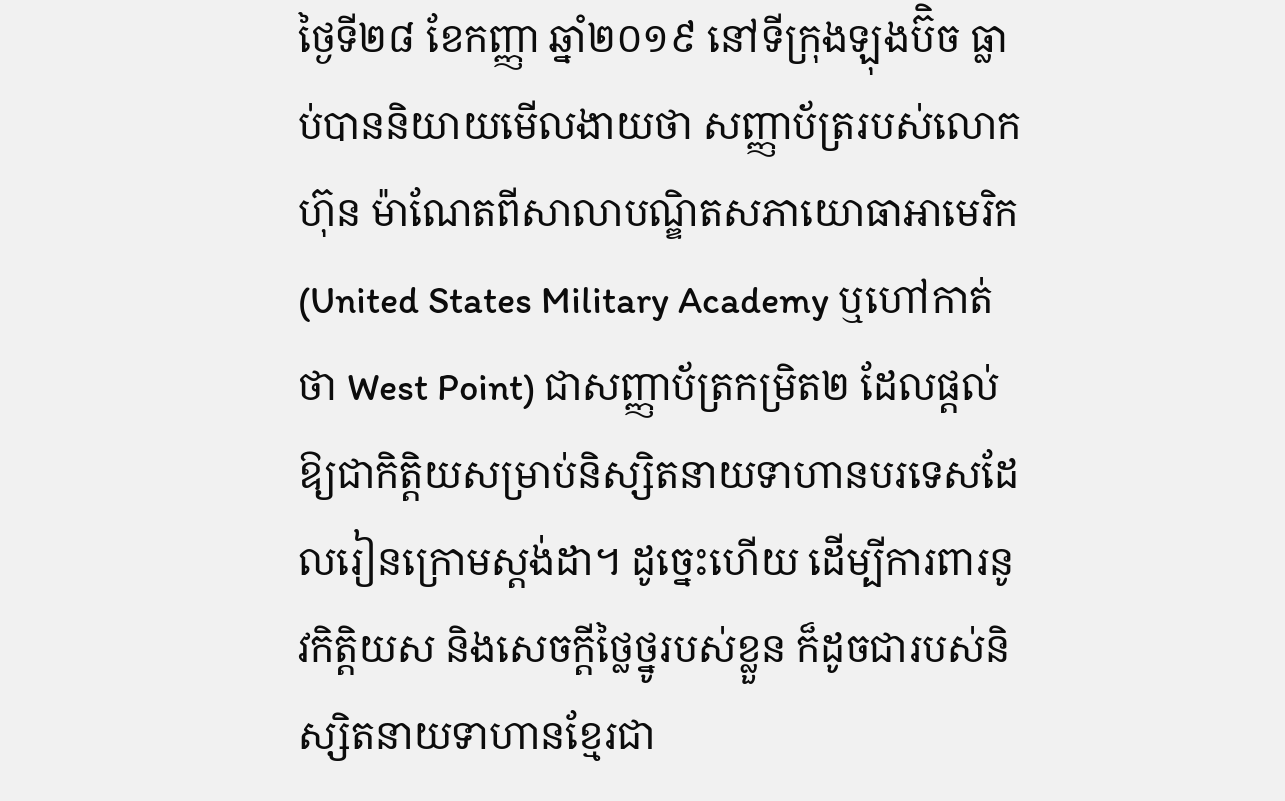ថ្ងៃទី២៨ ខែកញ្ញា ឆ្នាំ២០១៩ នៅទីក្រុងឡុងប៊ិច ធ្លាប់បាននិយាយមើលងាយថា សញ្ញាប័ត្ររបស់លោកហ៊ុន ម៉ាណែតពីសាលាបណ្ឌិតសភាយោធាអាមេរិក (United States Military Academy ឬហៅកាត់ថា West Point) ជាសញ្ញាប័ត្រកម្រិត២ ដែលផ្ដល់ឱ្យជាកិត្តិយសម្រាប់និស្សិតនាយទាហានបរទេសដែលរៀនក្រោមស្តង់ដា។ ដូច្នេះហើយ ដើម្បីការពារនូវកិត្តិយស និងសេចក្តីថ្លៃថ្នូរបស់ខ្លួន ក៏ដូចជារបស់និស្សិតនាយទាហានខ្មែរជា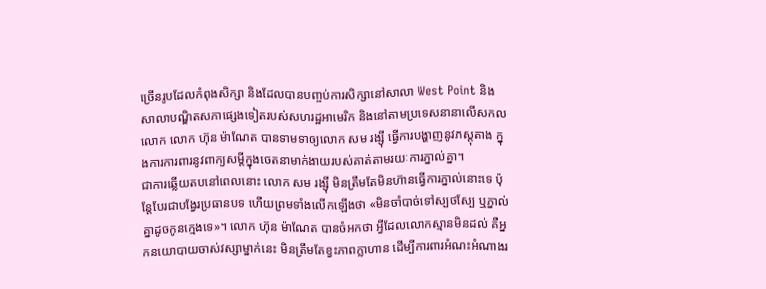ច្រើនរូបដែលកំពុងសិក្សា និងដែលបានបញ្ចប់ការសិក្សានៅសាលា West Point និងសាលាបណ្ឌិតសភាផ្សេងទៀតរបស់សហរដ្ឋអាមេរិក និងនៅតាមប្រទេសនានាលើសកលលោក លោក ហ៊ុន ម៉ាណែត បានទាមទាឲ្យលោក សម រង្ស៊ី ធ្វើការបង្ហាញនូវភស្តុតាង ក្នុងការការពារនូវពាក្យសម្តីក្នុងចេតនាមាក់ងាយរបស់គាត់តាមរយៈការភ្នាល់គ្នា។
ជាការឆ្លើយតបនៅពេលនោះ លោក សម រង្ស៊ី មិនត្រឹមតែមិនហ៊ានធ្វើការភ្នាល់នោះទេ ប៉ុន្តែបែរជាបង្វែរប្រធានបទ ហើយព្រមទាំងលើកឡើងថា «មិនចាំបាច់ទៅស្បថស្បែ ឬភ្នាល់គ្នាដូចកូនក្មេងទេ»។ លោក ហ៊ុន ម៉ាណែត បានចំអកថា អ្វីដែលលោកស្មានមិនដល់ គឺអ្នកនយោបាយចាស់វស្សាម្នាក់នេះ មិនត្រឹមតែខ្វះភាពក្លាហាន ដើម្បីការពារអំណះអំណាងរ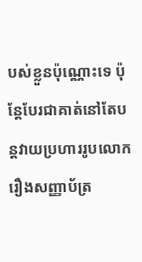បស់ខ្លួនប៉ុណ្ណោះទេ ប៉ុន្តែបែរជាគាត់នៅតែបន្តវាយប្រហាររូបលោករឿងសញ្ញាប័ត្រ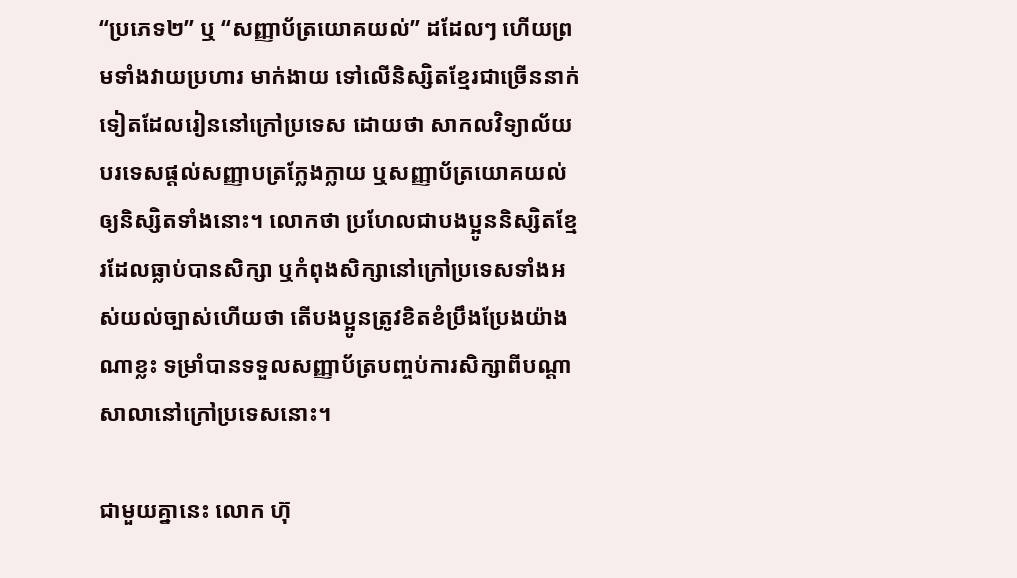“ប្រភេទ២” ឬ “សញ្ញាប័ត្រយោគយល់” ដដែលៗ ហើយព្រមទាំងវាយប្រហារ មាក់ងាយ ទៅលើនិស្សិតខ្មែរជាច្រើននាក់ទៀតដែលរៀននៅក្រៅប្រទេស ដោយថា សាកលវិទ្យាល័យបរទេសផ្ដល់សញ្ញាបត្រក្លែងក្លាយ ឬសញ្ញាប័ត្រយោគយល់ ឲ្យនិស្សិតទាំងនោះ។ លោកថា ប្រហែលជាបងប្អូននិស្សិតខ្មែរដែលធ្លាប់បានសិក្សា ឬកំពុងសិក្សានៅក្រៅប្រទេសទាំងអស់យល់ច្បាស់ហើយថា តើបងប្អូនត្រូវខិតខំប្រឹងប្រែងយ៉ាងណាខ្លះ ទម្រាំបានទទួលសញ្ញាប័ត្របញ្ចប់ការសិក្សាពីបណ្តាសាលានៅក្រៅប្រទេសនោះ។

ជាមួយគ្នានេះ លោក ហ៊ុ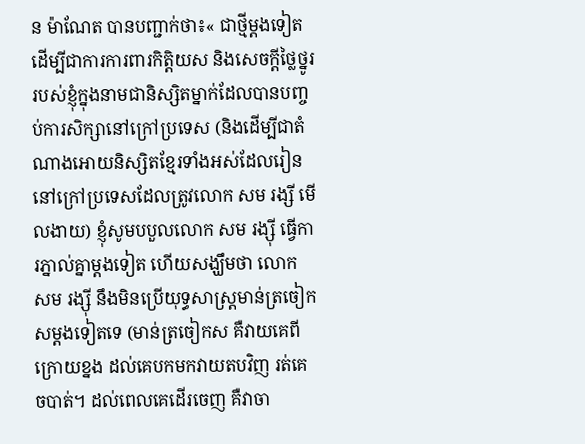ន ម៉ាណែត បានបញ្ជាក់ថា៖« ជាថ្មីម្ដងទៀត ដើម្បីជាការការពារកិត្តិយស និងសេចក្តីថ្លៃថ្នូររបស់ខ្ញុំក្នុងនាមជានិស្សិតម្នាក់ដែលបានបញ្ចប់ការសិក្សានៅក្រៅប្រទេស (និងដើម្បីជាតំណាងអោយនិស្សិតខ្មែរទាំងអស់ដែលរៀននៅក្រៅប្រទេសដែលត្រូវលោក សម រង្សី មើលងាយ) ខ្ញុំសូមបបួលលោក សម រង្ស៊ី ធ្វើការភ្នាល់គ្នាម្ដងទៀត ហើយសង្ឃឹមថា លោក សម រង្ស៊ី នឹងមិនប្រើយុទ្ធសាស្ត្រមាន់ត្រចៀកសម្ដងទៀតទេ (មាន់ត្រចៀកស គឺវាយគេពីក្រោយខ្នង ដល់គេបកមកវាយតបវិញ រត់គេចបាត់។ ដល់ពេលគេដើរចេញ គឺវាចា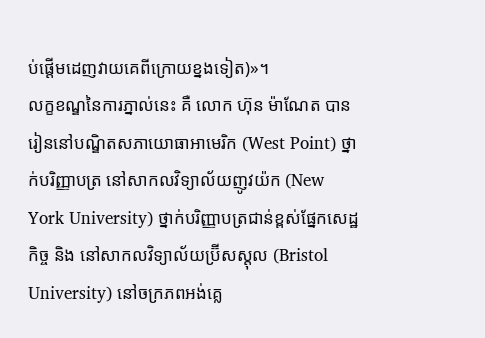ប់ផ្តើមដេញវាយគេពីក្រោយខ្នងទៀត)»។
លក្ខខណ្ឌនៃការភ្នាល់នេះ គឺ លោក ហ៊ុន ម៉ាណែត បានរៀននៅបណ្ឌិតសភាយោធាអាមេរិក (West Point) ថ្នាក់បរិញ្ញាបត្រ នៅសាកលវិទ្យាល័យញូវយ៉ក (New York University) ថ្នាក់បរិញ្ញាបត្រជាន់ខ្ពស់ផ្នែកសេដ្ឋកិច្ច និង នៅសាកលវិទ្យាល័យប្រ៊ីសស្តុល (Bristol University) នៅចក្រភពអង់គ្លេ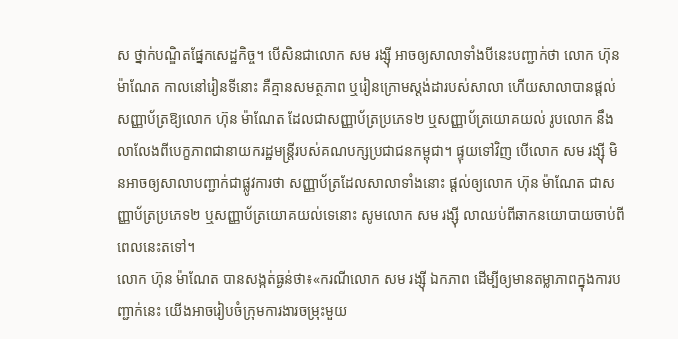ស ថ្នាក់បណ្ឌិតផ្នែកសេដ្ឋកិច្ច។ បើសិនជាលោក សម រង្ស៊ី អាចឲ្យសាលាទាំងបីនេះបញ្ជាក់ថា លោក ហ៊ុន ម៉ាណែត កាលនៅរៀនទីនោះ គឺគ្មានសមត្ថភាព ឬរៀនក្រោមស្តង់ដារបស់សាលា ហើយសាលាបានផ្ដល់សញ្ញាប័ត្រឱ្យលោក ហ៊ុន ម៉ាណែត ដែលជាសញ្ញាប័ត្រប្រភេទ២ ឬសញ្ញាប័ត្រយោគយល់ រូបលោក នឹងលាលែងពីបេក្ខភាពជានាយករដ្ឋមន្ត្រីរបស់គណបក្សប្រជាជនកម្ពុជា។ ផ្ទុយទៅវិញ បើលោក សម រង្ស៊ី មិនអាចឲ្យសាលាបញ្ជាក់ជាផ្លូវការថា សញ្ញាប័ត្រដែលសាលាទាំងនោះ ផ្តល់ឲ្យលោក ហ៊ុន ម៉ាណែត ជាសញ្ញាប័ត្រប្រភេទ២ ឬសញ្ញាប័ត្រយោគយល់ទេនោះ សូមលោក សម រង្ស៊ី លាឈប់ពីឆាកនយោបាយចាប់ពីពេលនេះតទៅ។
លោក ហ៊ុន ម៉ាណែត បានសង្កត់ធ្ងន់ថា៖«ករណីលោក សម រង្ស៊ី ឯកភាព ដើម្បីឲ្យមានតម្លាភាពក្នុងការបញ្ជាក់នេះ យើងអាចរៀបចំក្រុមការងារចម្រុះមួយ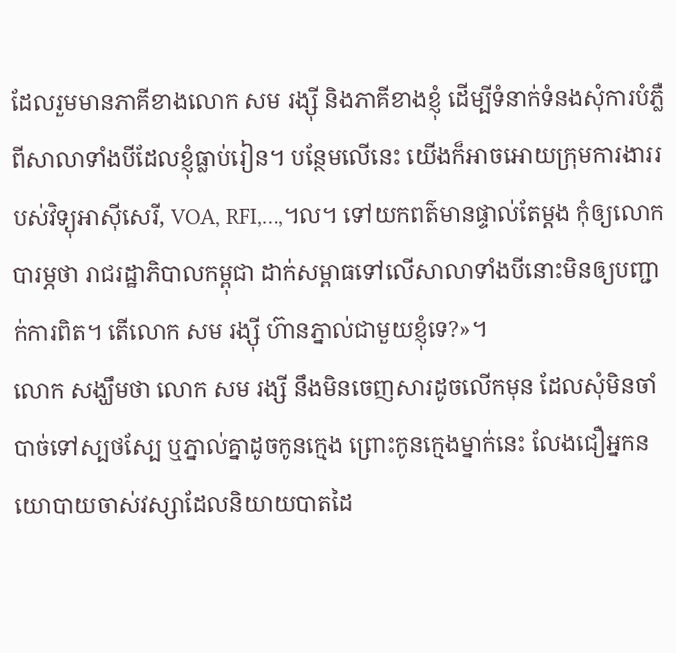ដែលរួមមានភាគីខាងលោក សម រង្ស៊ី និងភាគីខាងខ្ញុំ ដើម្បីទំនាក់ទំនងសុំការបំភ្លឺពីសាលាទាំងបីដែលខ្ញុំធ្លាប់រៀន។ បន្ថែមលើនេះ យើងក៏អាចអោយក្រុមការងាររបស់វិទ្យុអាស៊ីសេរី, VOA, RFI,…,។ល។ ទៅយកពត៌មានផ្ទាល់តែម្តង កុំឲ្យលោកបារម្ភថា រាជរដ្ឋាភិបាលកម្ពុជា ដាក់សម្ពាធទៅលើសាលាទាំងបីនោះមិនឲ្យបញ្ជាក់ការពិត។ តើលោក សម រង្ស៊ី ហ៊ានភ្នាល់ជាមួយខ្ញុំទេ?»។
លោក សង្ឃឹមថា លោក សម រង្សី នឹងមិនចេញសារដូចលើកមុន ដែលសុំមិនចាំបាច់ទៅស្បថស្បែ ឬភ្នាល់គ្នាដូចកូនក្មេង ព្រោះកូនក្មេងម្នាក់នេះ លែងជឿអ្នកនយោបាយចាស់វស្សាដែលនិយាយបាតដៃ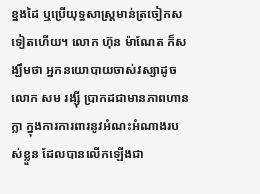ខ្នងដៃ ឬប្រើយុទ្ធសាស្ត្រមាន់ត្រចៀកសទៀតហើយ។ លោក ហ៊ុន ម៉ាណែត ក៏សង្ឃឹមថា អ្នកនយោបាយចាស់វស្សាដូចលោក សម រង្ស៊ី ប្រាកដជាមានភាពហានក្លា ក្នុងការការពារនូវអំណះអំណាងរបស់ខ្លួន ដែលបានលើកឡើងជា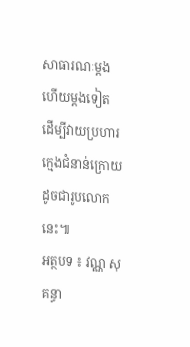សាធារណៈម្តងហើយម្តងទៀត ដើម្បីវាយប្រហារក្មេងជំនាន់ក្រោយដូចជារូបលោកនេះ៕
អត្ថបទ ៖ វណ្ណ សុគន្ធា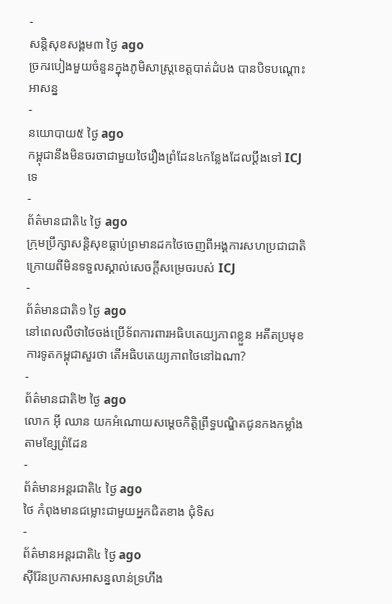-
សន្តិសុខសង្គម៣ ថ្ងៃ ago
ច្រករបៀងមួយចំនួនក្នុងភូមិសាស្ត្រខេត្តបាត់ដំបង បានបិទបណ្ដោះអាសន្ន
-
នយោបាយ៥ ថ្ងៃ ago
កម្ពុជានឹងមិនចរចាជាមួយថៃរឿងព្រំដែន៤កន្លែងដែលប្ដឹងទៅ ICJ ទេ
-
ព័ត៌មានជាតិ៤ ថ្ងៃ ago
ក្រុមប្រឹក្សាសន្ដិសុខធ្លាប់ព្រមានដកថៃចេញពីអង្គការសហប្រជាជាតិក្រោយពីមិនទទួលស្គាល់សេចក្ដីសម្រេចរបស់ ICJ
-
ព័ត៌មានជាតិ១ ថ្ងៃ ago
នៅពេលលឺថាថៃចង់ប្រើទ័ពការពារអធិបតេយ្យភាពខ្លួន អតីតប្រមុខការទូតកម្ពុជាសួរថា តើអធិបតេយ្យភាពថៃនៅឯណា?
-
ព័ត៌មានជាតិ២ ថ្ងៃ ago
លោក អ៊ី ឈាន យកអំណោយសម្តេចកិត្តិព្រឹទ្ធបណ្ឌិតជូនកងកម្លាំងតាមខ្សែព្រំដែន
-
ព័ត៌មានអន្ដរជាតិ៤ ថ្ងៃ ago
ថៃ កំពុងមានជម្លោះជាមួយអ្នកជិតខាង ជុំទិស
-
ព័ត៌មានអន្ដរជាតិ៤ ថ្ងៃ ago
ស៊ីរ៉ែនប្រកាសអាសន្នលាន់ទ្រហឹង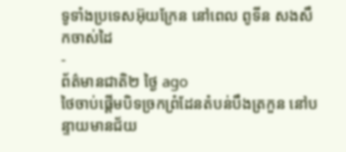ទូទាំងប្រទេសអ៊ុយក្រែន នៅពេល ពូទីន សងសឹកចាស់ដៃ
-
ព័ត៌មានជាតិ២ ថ្ងៃ ago
ថៃចាប់ផ្ដើមបិទច្រកព្រំដែនតំបន់បឹងត្រកួន នៅបន្ទាយមានជ័យ